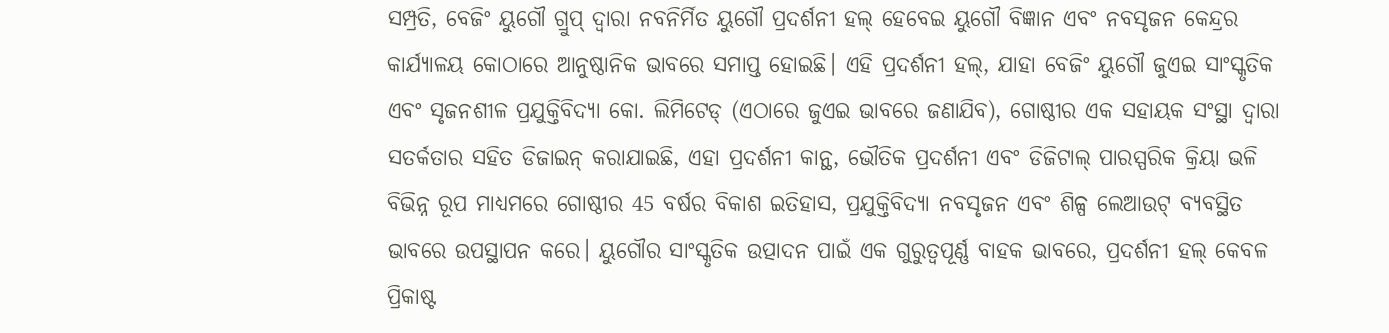ସମ୍ପ୍ରତି, ବେଜିଂ ୟୁଗୌ ଗ୍ରୁପ୍ ଦ୍ୱାରା ନବନିର୍ମିତ ୟୁଗୌ ପ୍ରଦର୍ଶନୀ ହଲ୍ ହେବେଇ ୟୁଗୌ ବିଜ୍ଞାନ ଏବଂ ନବସୃଜନ କେନ୍ଦ୍ରର କାର୍ଯ୍ୟାଳୟ କୋଠାରେ ଆନୁଷ୍ଠାନିକ ଭାବରେ ସମାପ୍ତ ହୋଇଛି। ଏହି ପ୍ରଦର୍ଶନୀ ହଲ୍, ଯାହା ବେଜିଂ ୟୁଗୌ ଜୁଏଇ ସାଂସ୍କୃତିକ ଏବଂ ସୃଜନଶୀଳ ପ୍ରଯୁକ୍ତିବିଦ୍ୟା କୋ. ଲିମିଟେଡ୍ (ଏଠାରେ ଜୁଏଇ ଭାବରେ ଜଣାଯିବ), ଗୋଷ୍ଠୀର ଏକ ସହାୟକ ସଂସ୍ଥା ଦ୍ୱାରା ସତର୍କତାର ସହିତ ଡିଜାଇନ୍ କରାଯାଇଛି, ଏହା ପ୍ରଦର୍ଶନୀ କାନ୍ଥ, ଭୌତିକ ପ୍ରଦର୍ଶନୀ ଏବଂ ଡିଜିଟାଲ୍ ପାରସ୍ପରିକ କ୍ରିୟା ଭଳି ବିଭିନ୍ନ ରୂପ ମାଧ୍ୟମରେ ଗୋଷ୍ଠୀର 45 ବର୍ଷର ବିକାଶ ଇତିହାସ, ପ୍ରଯୁକ୍ତିବିଦ୍ୟା ନବସୃଜନ ଏବଂ ଶିଳ୍ପ ଲେଆଉଟ୍ ବ୍ୟବସ୍ଥିତ ଭାବରେ ଉପସ୍ଥାପନ କରେ। ୟୁଗୌର ସାଂସ୍କୃତିକ ଉତ୍ପାଦନ ପାଇଁ ଏକ ଗୁରୁତ୍ୱପୂର୍ଣ୍ଣ ବାହକ ଭାବରେ, ପ୍ରଦର୍ଶନୀ ହଲ୍ କେବଳ ପ୍ରିକାଷ୍ଟ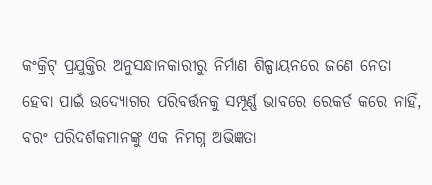କଂକ୍ରିଟ୍ ପ୍ରଯୁକ୍ତିର ଅନୁସନ୍ଧାନକାରୀରୁ ନିର୍ମାଣ ଶିଳ୍ପାୟନରେ ଜଣେ ନେତା ହେବା ପାଇଁ ଉଦ୍ୟୋଗର ପରିବର୍ତ୍ତନକୁ ସମ୍ପୂର୍ଣ୍ଣ ଭାବରେ ରେକର୍ଡ କରେ ନାହିଁ, ବରଂ ପରିଦର୍ଶକମାନଙ୍କୁ ଏକ ନିମଗ୍ନ ଅଭିଜ୍ଞତା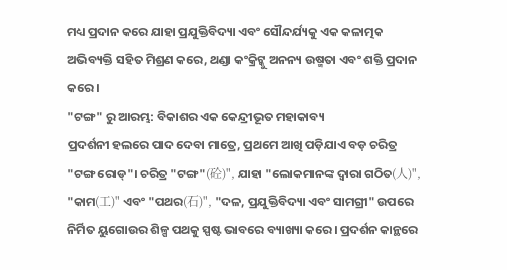ମଧ୍ୟ ପ୍ରଦାନ କରେ ଯାହା ପ୍ରଯୁକ୍ତିବିଦ୍ୟା ଏବଂ ସୌନ୍ଦର୍ଯ୍ୟକୁ ଏକ କଳାତ୍ମକ ଅଭିବ୍ୟକ୍ତି ସହିତ ମିଶ୍ରଣ କରେ, ଥଣ୍ଡା କଂକ୍ରିଟ୍କୁ ଅନନ୍ୟ ଉଷ୍ମତା ଏବଂ ଶକ୍ତି ପ୍ରଦାନ କରେ।
"ଟଙ୍ଗ" ରୁ ଆରମ୍ଭ: ବିକାଶର ଏକ କେନ୍ଦ୍ରୀଭୂତ ମହାକାବ୍ୟ
ପ୍ରଦର୍ଶନୀ ହଲରେ ପାଦ ଦେବା ମାତ୍ରେ, ପ୍ରଥମେ ଆଖି ପଡ଼ିଯାଏ ବଡ଼ ଚରିତ୍ର "ଟଙ୍ଗ ରୋଡ୍"। ଚରିତ୍ର "ଟଙ୍ଗ"(砼)", ଯାହା "ଲୋକମାନଙ୍କ ଦ୍ୱାରା ଗଠିତ(人)", "କାମ(工)" ଏବଂ "ପଥର(石)", "ଦଳ, ପ୍ରଯୁକ୍ତିବିଦ୍ୟା ଏବଂ ସାମଗ୍ରୀ" ଉପରେ ନିର୍ମିତ ୟୁଗୋଉର ଶିଳ୍ପ ପଥକୁ ସ୍ପଷ୍ଟ ଭାବରେ ବ୍ୟାଖ୍ୟା କରେ। ପ୍ରଦର୍ଶନ କାନ୍ଥରେ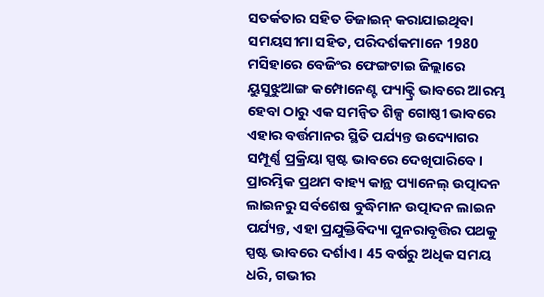ସତର୍କତାର ସହିତ ଡିଜାଇନ୍ କରାଯାଇଥିବା ସମୟସୀମା ସହିତ, ପରିଦର୍ଶକମାନେ 1980 ମସିହାରେ ବେଜିଂର ଫେଙ୍ଗଟାଇ ଜିଲ୍ଲାରେ ୟୁସୁଝୁଆଙ୍ଗ କମ୍ପୋନେଣ୍ଟ ଫ୍ୟାକ୍ଟ୍ରି ଭାବରେ ଆରମ୍ଭ ହେବା ଠାରୁ ଏକ ସମନ୍ୱିତ ଶିଳ୍ପ ଗୋଷ୍ଠୀ ଭାବରେ ଏହାର ବର୍ତ୍ତମାନର ସ୍ଥିତି ପର୍ଯ୍ୟନ୍ତ ଉଦ୍ୟୋଗର ସମ୍ପୂର୍ଣ୍ଣ ପ୍ରକ୍ରିୟା ସ୍ପଷ୍ଟ ଭାବରେ ଦେଖିପାରିବେ। ପ୍ରାରମ୍ଭିକ ପ୍ରଥମ ବାହ୍ୟ କାନ୍ଥ ପ୍ୟାନେଲ୍ ଉତ୍ପାଦନ ଲାଇନରୁ ସର୍ବଶେଷ ବୁଦ୍ଧିମାନ ଉତ୍ପାଦନ ଲାଇନ ପର୍ଯ୍ୟନ୍ତ, ଏହା ପ୍ରଯୁକ୍ତିବିଦ୍ୟା ପୁନରାବୃତ୍ତିର ପଥକୁ ସ୍ପଷ୍ଟ ଭାବରେ ଦର୍ଶାଏ। 45 ବର୍ଷରୁ ଅଧିକ ସମୟ ଧରି, ଗଭୀର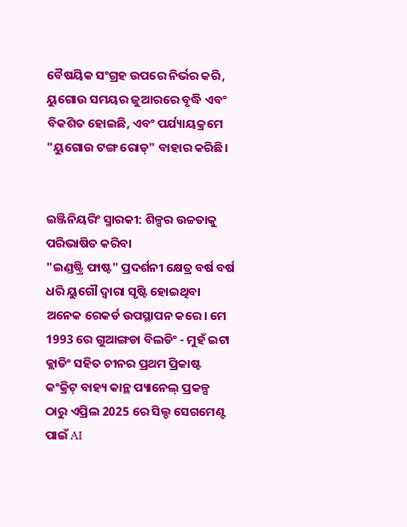ବୈଷୟିକ ସଂଗ୍ରହ ଉପରେ ନିର୍ଭର କରି, ୟୁଗୋଉ ସମୟର ଜୁଆରରେ ବୃଦ୍ଧି ଏବଂ ବିକଶିତ ହୋଇଛି, ଏବଂ ପର୍ଯ୍ୟାୟକ୍ରମେ "ୟୁଗୋଉ ଟଙ୍ଗ ରୋଡ୍" ବାହାର କରିଛି।


ଇଞ୍ଜିନିୟରିଂ ସ୍ମାରକୀ: ଶିଳ୍ପର ଉଚ୍ଚତାକୁ ପରିଭାଷିତ କରିବା
"ଇଣ୍ଡଷ୍ଟ୍ରି ଫାଷ୍ଟ" ପ୍ରଦର୍ଶନୀ କ୍ଷେତ୍ର ବର୍ଷ ବର୍ଷ ଧରି ୟୁଗୌ ଦ୍ୱାରା ସୃଷ୍ଟି ହୋଇଥିବା ଅନେକ ରେକର୍ଡ ଉପସ୍ଥାପନ କରେ। ମେ 1993 ରେ ଗୁଆଙ୍ଗଡା ବିଲଡିଂ - ମୁହଁ ଇଟା କ୍ଲାଡିଂ ସହିତ ଚୀନର ପ୍ରଥମ ପ୍ରିକାଷ୍ଟ କଂକ୍ରିଟ୍ ବାହ୍ୟ କାନ୍ଥ ପ୍ୟାନେଲ୍ ପ୍ରକଳ୍ପ ଠାରୁ ଏପ୍ରିଲ 2025 ରେ ସିଲ୍ଡ ସେଗମେଣ୍ଟ ପାଇଁ AI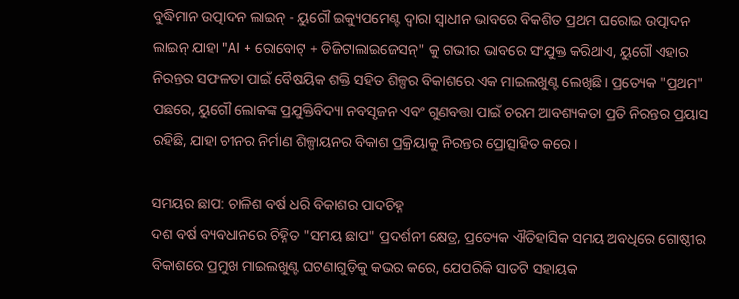ବୁଦ୍ଧିମାନ ଉତ୍ପାଦନ ଲାଇନ୍ - ୟୁଗୌ ଇକ୍ୟୁପମେଣ୍ଟ ଦ୍ୱାରା ସ୍ୱାଧୀନ ଭାବରେ ବିକଶିତ ପ୍ରଥମ ଘରୋଇ ଉତ୍ପାଦନ ଲାଇନ୍ ଯାହା "AI + ରୋବୋଟ୍ + ଡିଜିଟାଲାଇଜେସନ୍" କୁ ଗଭୀର ଭାବରେ ସଂଯୁକ୍ତ କରିଥାଏ, ୟୁଗୌ ଏହାର ନିରନ୍ତର ସଫଳତା ପାଇଁ ବୈଷୟିକ ଶକ୍ତି ସହିତ ଶିଳ୍ପର ବିକାଶରେ ଏକ ମାଇଲଖୁଣ୍ଟ ଲେଖିଛି। ପ୍ରତ୍ୟେକ "ପ୍ରଥମ" ପଛରେ, ୟୁଗୌ ଲୋକଙ୍କ ପ୍ରଯୁକ୍ତିବିଦ୍ୟା ନବସୃଜନ ଏବଂ ଗୁଣବତ୍ତା ପାଇଁ ଚରମ ଆବଶ୍ୟକତା ପ୍ରତି ନିରନ୍ତର ପ୍ରୟାସ ରହିଛି, ଯାହା ଚୀନର ନିର୍ମାଣ ଶିଳ୍ପାୟନର ବିକାଶ ପ୍ରକ୍ରିୟାକୁ ନିରନ୍ତର ପ୍ରୋତ୍ସାହିତ କରେ।

ସମୟର ଛାପ: ଚାଳିଶ ବର୍ଷ ଧରି ବିକାଶର ପାଦଚିହ୍ନ
ଦଶ ବର୍ଷ ବ୍ୟବଧାନରେ ଚିହ୍ନିତ "ସମୟ ଛାପ" ପ୍ରଦର୍ଶନୀ କ୍ଷେତ୍ର, ପ୍ରତ୍ୟେକ ଐତିହାସିକ ସମୟ ଅବଧିରେ ଗୋଷ୍ଠୀର ବିକାଶରେ ପ୍ରମୁଖ ମାଇଲଖୁଣ୍ଟ ଘଟଣାଗୁଡ଼ିକୁ କଭର କରେ, ଯେପରିକି ସାତଟି ସହାୟକ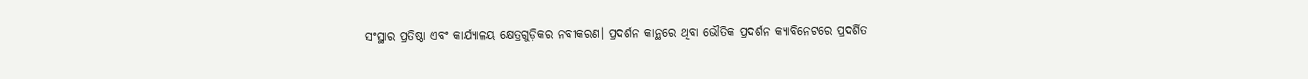ସଂସ୍ଥାର ପ୍ରତିଷ୍ଠା ଏବଂ କାର୍ଯ୍ୟାଳୟ କ୍ଷେତ୍ରଗୁଡ଼ିକର ନବୀକରଣ। ପ୍ରଦର୍ଶନ କାନ୍ଥରେ ଥିବା ଭୌତିକ ପ୍ରଦର୍ଶନ କ୍ୟାବିନେଟରେ ପ୍ରଦର୍ଶିତ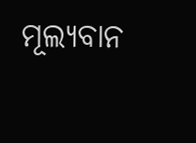ମୂଲ୍ୟବାନ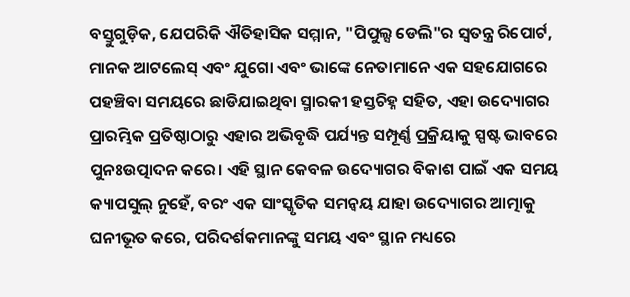ବସ୍ତୁଗୁଡ଼ିକ, ଯେପରିକି ଐତିହାସିକ ସମ୍ମାନ, "ପିପୁଲ୍ସ ଡେଲି"ର ସ୍ୱତନ୍ତ୍ର ରିପୋର୍ଟ, ମାନକ ଆଟଲେସ୍ ଏବଂ ଯୁଗୋ ଏବଂ ଭାଙ୍କେ ନେତାମାନେ ଏକ ସହଯୋଗରେ ପହଞ୍ଚିବା ସମୟରେ ଛାଡିଯାଇଥିବା ସ୍ମାରକୀ ହସ୍ତଚିହ୍ନ ସହିତ, ଏହା ଉଦ୍ୟୋଗର ପ୍ରାରମ୍ଭିକ ପ୍ରତିଷ୍ଠାଠାରୁ ଏହାର ଅଭିବୃଦ୍ଧି ପର୍ଯ୍ୟନ୍ତ ସମ୍ପୂର୍ଣ୍ଣ ପ୍ରକ୍ରିୟାକୁ ସ୍ପଷ୍ଟ ଭାବରେ ପୁନଃଉତ୍ପାଦନ କରେ। ଏହି ସ୍ଥାନ କେବଳ ଉଦ୍ୟୋଗର ବିକାଶ ପାଇଁ ଏକ ସମୟ କ୍ୟାପସୁଲ୍ ନୁହେଁ, ବରଂ ଏକ ସାଂସ୍କୃତିକ ସମନ୍ୱୟ ଯାହା ଉଦ୍ୟୋଗର ଆତ୍ମାକୁ ଘନୀଭୂତ କରେ, ପରିଦର୍ଶକମାନଙ୍କୁ ସମୟ ଏବଂ ସ୍ଥାନ ମଧ୍ୟରେ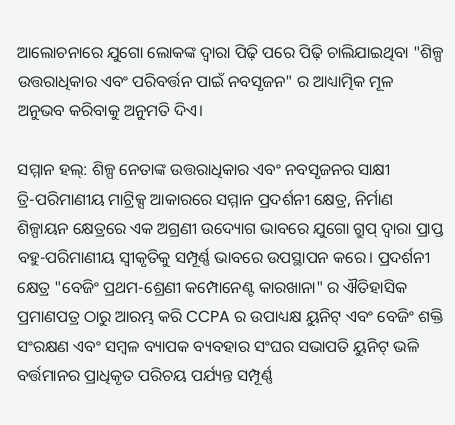ଆଲୋଚନାରେ ଯୁଗୋ ଲୋକଙ୍କ ଦ୍ୱାରା ପିଢ଼ି ପରେ ପିଢ଼ି ଚାଲିଯାଇଥିବା "ଶିଳ୍ପ ଉତ୍ତରାଧିକାର ଏବଂ ପରିବର୍ତ୍ତନ ପାଇଁ ନବସୃଜନ" ର ଆଧ୍ୟାତ୍ମିକ ମୂଳ ଅନୁଭବ କରିବାକୁ ଅନୁମତି ଦିଏ।

ସମ୍ମାନ ହଲ୍: ଶିଳ୍ପ ନେତାଙ୍କ ଉତ୍ତରାଧିକାର ଏବଂ ନବସୃଜନର ସାକ୍ଷୀ
ତ୍ରି-ପରିମାଣୀୟ ମାଟ୍ରିକ୍ସ ଆକାରରେ ସମ୍ମାନ ପ୍ରଦର୍ଶନୀ କ୍ଷେତ୍ର, ନିର୍ମାଣ ଶିଳ୍ପାୟନ କ୍ଷେତ୍ରରେ ଏକ ଅଗ୍ରଣୀ ଉଦ୍ୟୋଗ ଭାବରେ ଯୁଗୋ ଗ୍ରୁପ୍ ଦ୍ୱାରା ପ୍ରାପ୍ତ ବହୁ-ପରିମାଣୀୟ ସ୍ୱୀକୃତିକୁ ସମ୍ପୂର୍ଣ୍ଣ ଭାବରେ ଉପସ୍ଥାପନ କରେ। ପ୍ରଦର୍ଶନୀ କ୍ଷେତ୍ର "ବେଜିଂ ପ୍ରଥମ-ଶ୍ରେଣୀ କମ୍ପୋନେଣ୍ଟ କାରଖାନା" ର ଐତିହାସିକ ପ୍ରମାଣପତ୍ର ଠାରୁ ଆରମ୍ଭ କରି CCPA ର ଉପାଧ୍ୟକ୍ଷ ୟୁନିଟ୍ ଏବଂ ବେଜିଂ ଶକ୍ତି ସଂରକ୍ଷଣ ଏବଂ ସମ୍ବଳ ବ୍ୟାପକ ବ୍ୟବହାର ସଂଘର ସଭାପତି ୟୁନିଟ୍ ଭଳି ବର୍ତ୍ତମାନର ପ୍ରାଧିକୃତ ପରିଚୟ ପର୍ଯ୍ୟନ୍ତ ସମ୍ପୂର୍ଣ୍ଣ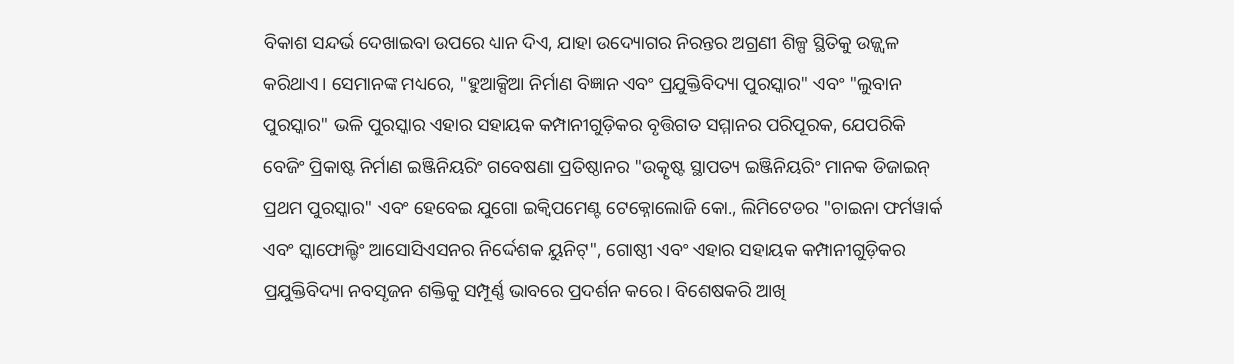ବିକାଶ ସନ୍ଦର୍ଭ ଦେଖାଇବା ଉପରେ ଧ୍ୟାନ ଦିଏ, ଯାହା ଉଦ୍ୟୋଗର ନିରନ୍ତର ଅଗ୍ରଣୀ ଶିଳ୍ପ ସ୍ଥିତିକୁ ଉଜ୍ଜ୍ୱଳ କରିଥାଏ। ସେମାନଙ୍କ ମଧ୍ୟରେ, "ହୁଆକ୍ସିଆ ନିର୍ମାଣ ବିଜ୍ଞାନ ଏବଂ ପ୍ରଯୁକ୍ତିବିଦ୍ୟା ପୁରସ୍କାର" ଏବଂ "ଲୁବାନ ପୁରସ୍କାର" ଭଳି ପୁରସ୍କାର ଏହାର ସହାୟକ କମ୍ପାନୀଗୁଡ଼ିକର ବୃତ୍ତିଗତ ସମ୍ମାନର ପରିପୂରକ, ଯେପରିକି ବେଜିଂ ପ୍ରିକାଷ୍ଟ ନିର୍ମାଣ ଇଞ୍ଜିନିୟରିଂ ଗବେଷଣା ପ୍ରତିଷ୍ଠାନର "ଉତ୍କୃଷ୍ଟ ସ୍ଥାପତ୍ୟ ଇଞ୍ଜିନିୟରିଂ ମାନକ ଡିଜାଇନ୍ ପ୍ରଥମ ପୁରସ୍କାର" ଏବଂ ହେବେଇ ଯୁଗୋ ଇକ୍ୱିପମେଣ୍ଟ ଟେକ୍ନୋଲୋଜି କୋ., ଲିମିଟେଡର "ଚାଇନା ଫର୍ମୱାର୍କ ଏବଂ ସ୍କାଫୋଲ୍ଡିଂ ଆସୋସିଏସନର ନିର୍ଦ୍ଦେଶକ ୟୁନିଟ୍", ଗୋଷ୍ଠୀ ଏବଂ ଏହାର ସହାୟକ କମ୍ପାନୀଗୁଡ଼ିକର ପ୍ରଯୁକ୍ତିବିଦ୍ୟା ନବସୃଜନ ଶକ୍ତିକୁ ସମ୍ପୂର୍ଣ୍ଣ ଭାବରେ ପ୍ରଦର୍ଶନ କରେ। ବିଶେଷକରି ଆଖି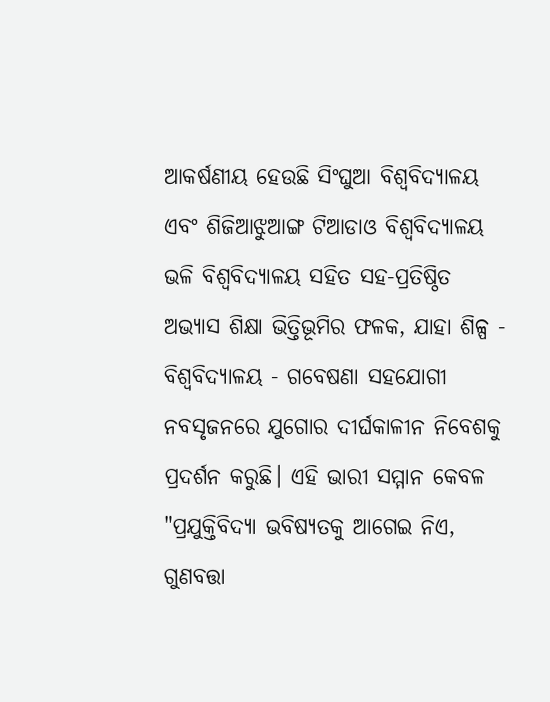ଆକର୍ଷଣୀୟ ହେଉଛି ସିଂଘୁଆ ବିଶ୍ୱବିଦ୍ୟାଳୟ ଏବଂ ଶିଜିଆଝୁଆଙ୍ଗ ଟିଆଡାଓ ବିଶ୍ୱବିଦ୍ୟାଳୟ ଭଳି ବିଶ୍ୱବିଦ୍ୟାଳୟ ସହିତ ସହ-ପ୍ରତିଷ୍ଠିତ ଅଭ୍ୟାସ ଶିକ୍ଷା ଭିତ୍ତିଭୂମିର ଫଳକ, ଯାହା ଶିଳ୍ପ - ବିଶ୍ୱବିଦ୍ୟାଳୟ - ଗବେଷଣା ସହଯୋଗୀ ନବସୃଜନରେ ଯୁଗୋର ଦୀର୍ଘକାଳୀନ ନିବେଶକୁ ପ୍ରଦର୍ଶନ କରୁଛି। ଏହି ଭାରୀ ସମ୍ମାନ କେବଳ "ପ୍ରଯୁକ୍ତିବିଦ୍ୟା ଭବିଷ୍ୟତକୁ ଆଗେଇ ନିଏ, ଗୁଣବତ୍ତା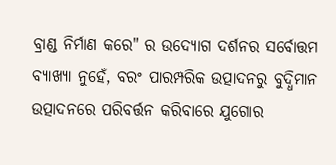ବ୍ରାଣ୍ଡ ନିର୍ମାଣ କରେ" ର ଉଦ୍ୟୋଗ ଦର୍ଶନର ସର୍ବୋତ୍ତମ ବ୍ୟାଖ୍ୟା ନୁହେଁ, ବରଂ ପାରମ୍ପରିକ ଉତ୍ପାଦନରୁ ବୁଦ୍ଧିମାନ ଉତ୍ପାଦନରେ ପରିବର୍ତ୍ତନ କରିବାରେ ଯୁଗୋର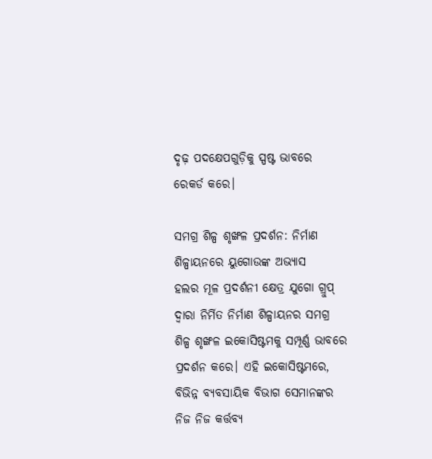ଦୃଢ଼ ପଦକ୍ଷେପଗୁଡ଼ିକୁ ସ୍ପଷ୍ଟ ଭାବରେ ରେକର୍ଡ କରେ।

ସମଗ୍ର ଶିଳ୍ପ ଶୃଙ୍ଖଳ ପ୍ରଦର୍ଶନ: ନିର୍ମାଣ ଶିଳ୍ପାୟନରେ ୟୁଗୋଉଙ୍କ ଅଭ୍ୟାସ
ହଲର ମୂଳ ପ୍ରଦର୍ଶନୀ କ୍ଷେତ୍ର ଯୁଗୋ ଗ୍ରୁପ୍ ଦ୍ୱାରା ନିର୍ମିତ ନିର୍ମାଣ ଶିଳ୍ପାୟନର ସମଗ୍ର ଶିଳ୍ପ ଶୃଙ୍ଖଳ ଇକୋସିଷ୍ଟମକୁ ସମ୍ପୂର୍ଣ୍ଣ ଭାବରେ ପ୍ରଦର୍ଶନ କରେ। ଏହି ଇକୋସିଷ୍ଟମରେ, ବିଭିନ୍ନ ବ୍ୟବସାୟିକ ବିଭାଗ ସେମାନଙ୍କର ନିଜ ନିଜ କର୍ତ୍ତବ୍ୟ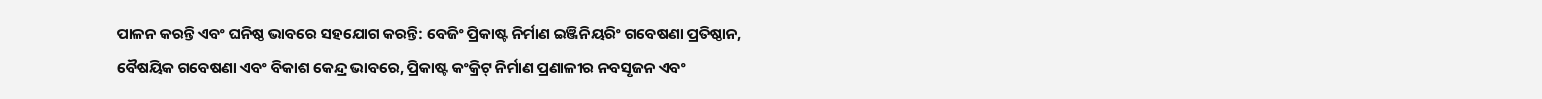ପାଳନ କରନ୍ତି ଏବଂ ଘନିଷ୍ଠ ଭାବରେ ସହଯୋଗ କରନ୍ତି: ବେଜିଂ ପ୍ରିକାଷ୍ଟ ନିର୍ମାଣ ଇଞ୍ଜିନିୟରିଂ ଗବେଷଣା ପ୍ରତିଷ୍ଠାନ, ବୈଷୟିକ ଗବେଷଣା ଏବଂ ବିକାଶ କେନ୍ଦ୍ର ଭାବରେ, ପ୍ରିକାଷ୍ଟ କଂକ୍ରିଟ୍ ନିର୍ମାଣ ପ୍ରଣାଳୀର ନବସୃଜନ ଏବଂ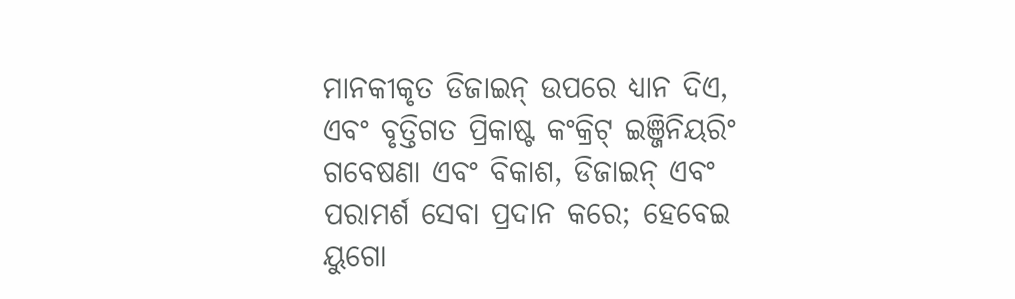ମାନକୀକୃତ ଡିଜାଇନ୍ ଉପରେ ଧ୍ୟାନ ଦିଏ, ଏବଂ ବୃତ୍ତିଗତ ପ୍ରିକାଷ୍ଟ କଂକ୍ରିଟ୍ ଇଞ୍ଜିନିୟରିଂ ଗବେଷଣା ଏବଂ ବିକାଶ, ଡିଜାଇନ୍ ଏବଂ ପରାମର୍ଶ ସେବା ପ୍ରଦାନ କରେ; ହେବେଇ ୟୁଗୋ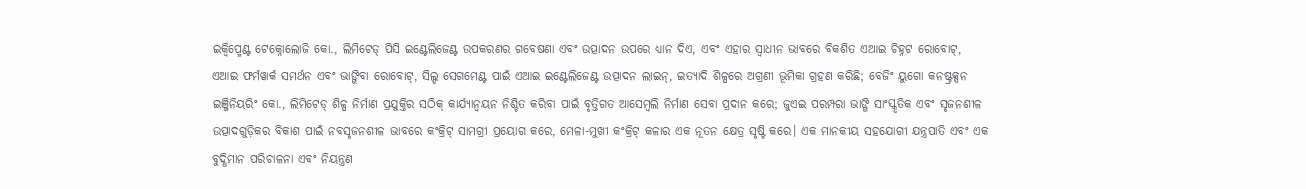ଇକ୍ୱିପ୍ମେଣ୍ଟ ଟେକ୍ନୋଲୋଜି କୋ., ଲିମିଟେଡ୍ ପିସି ଇଣ୍ଟେଲିଜେଣ୍ଟ ଉପକରଣର ଗବେଷଣା ଏବଂ ଉତ୍ପାଦନ ଉପରେ ଧ୍ୟାନ ଦିଏ, ଏବଂ ଏହାର ସ୍ୱାଧୀନ ଭାବରେ ବିକଶିତ ଏଆଇ ଚିହ୍ନଟ ରୋବୋଟ୍, ଏଆଇ ଫର୍ମୱାର୍କ ସମର୍ଥନ ଏବଂ ଭାଙ୍ଗିବା ରୋବୋଟ୍, ସିଲ୍ଡ ସେଗମେଣ୍ଟ ପାଇଁ ଏଆଇ ଇଣ୍ଟେଲିଜେଣ୍ଟ ଉତ୍ପାଦନ ଲାଇନ୍, ଇତ୍ୟାଦି ଶିଳ୍ପରେ ଅଗ୍ରଣୀ ଭୂମିକା ଗ୍ରହଣ କରିଛି; ବେଜିଂ ୟୁଗୋ କନଷ୍ଟ୍ରକ୍ସନ ଇଞ୍ଜିନିୟରିଂ କୋ., ଲିମିଟେଡ୍ ଶିଳ୍ପ ନିର୍ମାଣ ପ୍ରଯୁକ୍ତିର ସଠିକ୍ କାର୍ଯ୍ୟାନ୍ୱୟନ ନିଶ୍ଚିତ କରିବା ପାଇଁ ବୃତ୍ତିଗତ ଆସେମ୍ବଲି ନିର୍ମାଣ ସେବା ପ୍ରଦାନ କରେ; ଜୁଏଇ ପରମ୍ପରା ଭାଙ୍ଗି ସାଂସ୍କୃତିକ ଏବଂ ସୃଜନଶୀଳ ଉତ୍ପାଦଗୁଡ଼ିକର ବିକାଶ ପାଇଁ ନବସୃଜନଶୀଳ ଭାବରେ କଂକ୍ରିଟ୍ ସାମଗ୍ରୀ ପ୍ରୟୋଗ କରେ, ମେଳା-ମୁଖୀ କଂକ୍ରିଟ୍ କଳାର ଏକ ନୂତନ କ୍ଷେତ୍ର ସୃଷ୍ଟି କରେ। ଏକ ମାନକୀୟ ସହଯୋଗୀ ଯନ୍ତ୍ରପାତି ଏବଂ ଏକ ବୁଦ୍ଧିମାନ ପରିଚାଳନା ଏବଂ ନିୟନ୍ତ୍ରଣ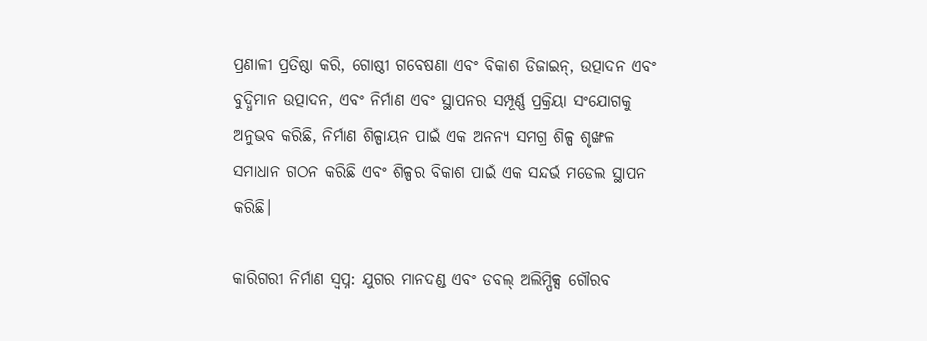ପ୍ରଣାଳୀ ପ୍ରତିଷ୍ଠା କରି, ଗୋଷ୍ଠୀ ଗବେଷଣା ଏବଂ ବିକାଶ ଡିଜାଇନ୍, ଉତ୍ପାଦନ ଏବଂ ବୁଦ୍ଧିମାନ ଉତ୍ପାଦନ, ଏବଂ ନିର୍ମାଣ ଏବଂ ସ୍ଥାପନର ସମ୍ପୂର୍ଣ୍ଣ ପ୍ରକ୍ରିୟା ସଂଯୋଗକୁ ଅନୁଭବ କରିଛି, ନିର୍ମାଣ ଶିଳ୍ପାୟନ ପାଇଁ ଏକ ଅନନ୍ୟ ସମଗ୍ର ଶିଳ୍ପ ଶୃଙ୍ଖଳ ସମାଧାନ ଗଠନ କରିଛି ଏବଂ ଶିଳ୍ପର ବିକାଶ ପାଇଁ ଏକ ସନ୍ଦର୍ଭ ମଡେଲ ସ୍ଥାପନ କରିଛି।

କାରିଗରୀ ନିର୍ମାଣ ସ୍ୱପ୍ନ: ଯୁଗର ମାନଦଣ୍ଡ ଏବଂ ଡବଲ୍ ଅଲିମ୍ପିକ୍ସ ଗୌରବ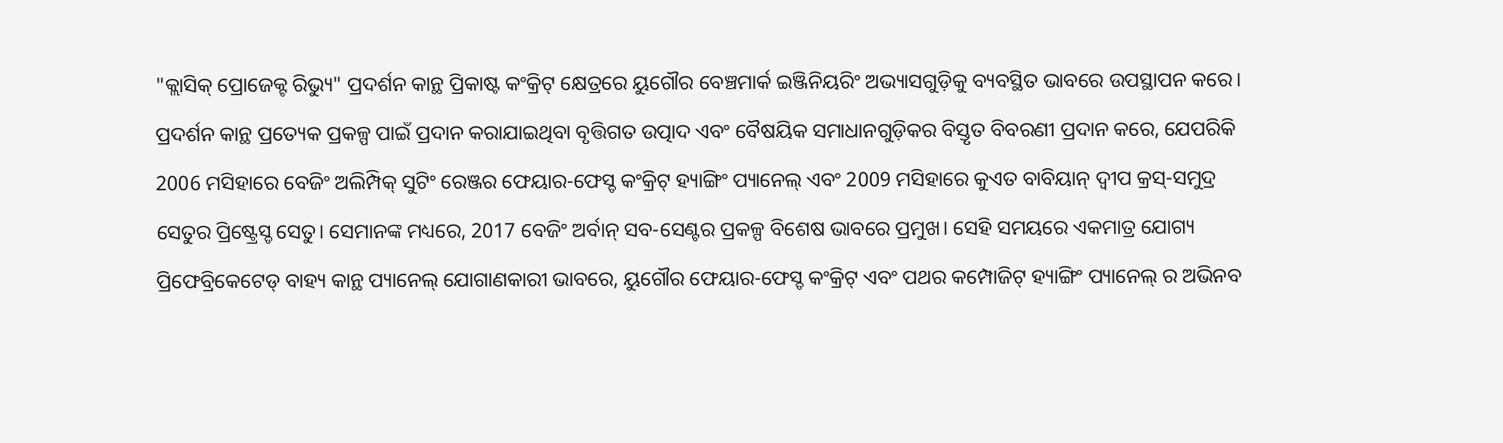"କ୍ଲାସିକ୍ ପ୍ରୋଜେକ୍ଟ ରିଭ୍ୟୁ" ପ୍ରଦର୍ଶନ କାନ୍ଥ ପ୍ରିକାଷ୍ଟ କଂକ୍ରିଟ୍ କ୍ଷେତ୍ରରେ ୟୁଗୌର ବେଞ୍ଚମାର୍କ ଇଞ୍ଜିନିୟରିଂ ଅଭ୍ୟାସଗୁଡ଼ିକୁ ବ୍ୟବସ୍ଥିତ ଭାବରେ ଉପସ୍ଥାପନ କରେ। ପ୍ରଦର୍ଶନ କାନ୍ଥ ପ୍ରତ୍ୟେକ ପ୍ରକଳ୍ପ ପାଇଁ ପ୍ରଦାନ କରାଯାଇଥିବା ବୃତ୍ତିଗତ ଉତ୍ପାଦ ଏବଂ ବୈଷୟିକ ସମାଧାନଗୁଡ଼ିକର ବିସ୍ତୃତ ବିବରଣୀ ପ୍ରଦାନ କରେ, ଯେପରିକି 2006 ମସିହାରେ ବେଜିଂ ଅଲିମ୍ପିକ୍ ସୁଟିଂ ରେଞ୍ଜର ଫେୟାର-ଫେସ୍ଡ କଂକ୍ରିଟ୍ ହ୍ୟାଙ୍ଗିଂ ପ୍ୟାନେଲ୍ ଏବଂ 2009 ମସିହାରେ କୁଏତ ବାବିୟାନ୍ ଦ୍ୱୀପ କ୍ରସ୍-ସମୁଦ୍ର ସେତୁର ପ୍ରିଷ୍ଟ୍ରେସ୍ଡ ସେତୁ। ସେମାନଙ୍କ ମଧ୍ୟରେ, 2017 ବେଜିଂ ଅର୍ବାନ୍ ସବ-ସେଣ୍ଟର ପ୍ରକଳ୍ପ ବିଶେଷ ଭାବରେ ପ୍ରମୁଖ। ସେହି ସମୟରେ ଏକମାତ୍ର ଯୋଗ୍ୟ ପ୍ରିଫେବ୍ରିକେଟେଡ୍ ବାହ୍ୟ କାନ୍ଥ ପ୍ୟାନେଲ୍ ଯୋଗାଣକାରୀ ଭାବରେ, ୟୁଗୌର ଫେୟାର-ଫେସ୍ଡ କଂକ୍ରିଟ୍ ଏବଂ ପଥର କମ୍ପୋଜିଟ୍ ହ୍ୟାଙ୍ଗିଂ ପ୍ୟାନେଲ୍ ର ଅଭିନବ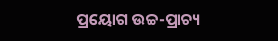ପ୍ରୟୋଗ ଉଚ୍ଚ-ପ୍ରାଚ୍ୟ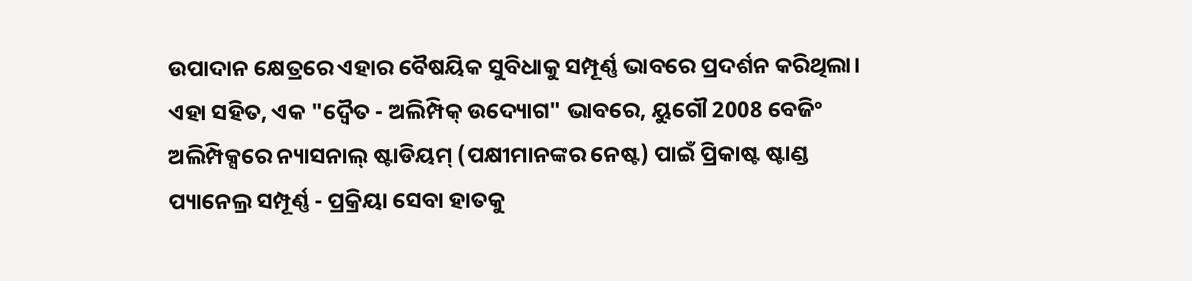ଉପାଦାନ କ୍ଷେତ୍ରରେ ଏହାର ବୈଷୟିକ ସୁବିଧାକୁ ସମ୍ପୂର୍ଣ୍ଣ ଭାବରେ ପ୍ରଦର୍ଶନ କରିଥିଲା। ଏହା ସହିତ, ଏକ "ଦ୍ୱୈତ - ଅଲିମ୍ପିକ୍ ଉଦ୍ୟୋଗ" ଭାବରେ, ୟୁଗୌ 2008 ବେଜିଂ ଅଲିମ୍ପିକ୍ସରେ ନ୍ୟାସନାଲ୍ ଷ୍ଟାଡିୟମ୍ (ପକ୍ଷୀମାନଙ୍କର ନେଷ୍ଟ) ପାଇଁ ପ୍ରିକାଷ୍ଟ ଷ୍ଟାଣ୍ଡ ପ୍ୟାନେଲ୍ର ସମ୍ପୂର୍ଣ୍ଣ - ପ୍ରକ୍ରିୟା ସେବା ହାତକୁ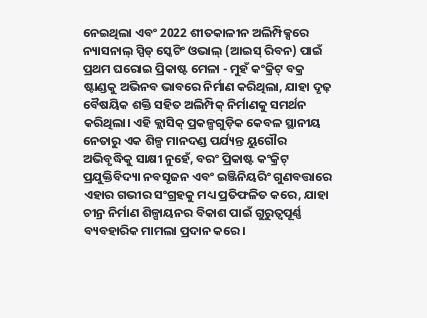ନେଇଥିଲା ଏବଂ 2022 ଶୀତକାଳୀନ ଅଲିମ୍ପିକ୍ସରେ ନ୍ୟାସନାଲ୍ ସ୍ପିଡ୍ ସ୍କେଟିଂ ଓଭାଲ୍ (ଆଇସ୍ ରିବନ) ପାଇଁ ପ୍ରଥମ ଘରୋଇ ପ୍ରିକାଷ୍ଟ ମେଳା - ମୁହଁ କଂକ୍ରିଟ୍ ବକ୍ର ଷ୍ଟାଣ୍ଡକୁ ଅଭିନବ ଭାବରେ ନିର୍ମାଣ କରିଥିଲା, ଯାହା ଦୃଢ଼ ବୈଷୟିକ ଶକ୍ତି ସହିତ ଅଲିମ୍ପିକ୍ ନିର୍ମାଣକୁ ସମର୍ଥନ କରିଥିଲା। ଏହି କ୍ଲାସିକ୍ ପ୍ରକଳ୍ପଗୁଡ଼ିକ କେବଳ ସ୍ଥାନୀୟ ନେତାରୁ ଏକ ଶିଳ୍ପ ମାନଦଣ୍ଡ ପର୍ଯ୍ୟନ୍ତ ୟୁଗୌର ଅଭିବୃଦ୍ଧିକୁ ସାକ୍ଷୀ ନୁହେଁ, ବରଂ ପ୍ରିକାଷ୍ଟ କଂକ୍ରିଟ୍ ପ୍ରଯୁକ୍ତିବିଦ୍ୟା ନବସୃଜନ ଏବଂ ଇଞ୍ଜିନିୟରିଂ ଗୁଣବତ୍ତାରେ ଏହାର ଗଭୀର ସଂଗ୍ରହକୁ ମଧ୍ୟ ପ୍ରତିଫଳିତ କରେ, ଯାହା ଚୀନ୍ର ନିର୍ମାଣ ଶିଳ୍ପାୟନର ବିକାଶ ପାଇଁ ଗୁରୁତ୍ୱପୂର୍ଣ୍ଣ ବ୍ୟବହାରିକ ମାମଲା ପ୍ରଦାନ କରେ।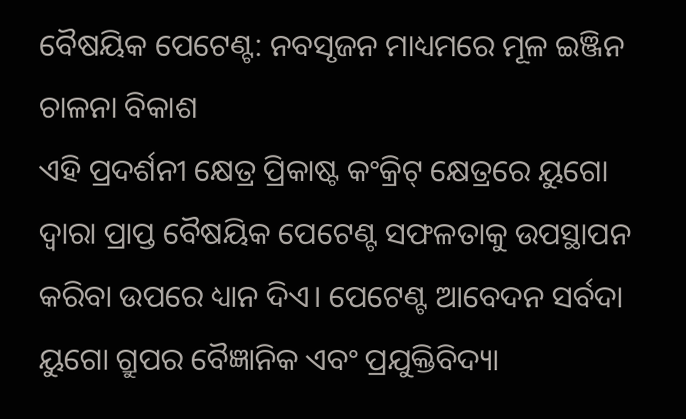ବୈଷୟିକ ପେଟେଣ୍ଟ: ନବସୃଜନ ମାଧ୍ୟମରେ ମୂଳ ଇଞ୍ଜିନ ଚାଳନା ବିକାଶ
ଏହି ପ୍ରଦର୍ଶନୀ କ୍ଷେତ୍ର ପ୍ରିକାଷ୍ଟ କଂକ୍ରିଟ୍ କ୍ଷେତ୍ରରେ ୟୁଗୋ ଦ୍ୱାରା ପ୍ରାପ୍ତ ବୈଷୟିକ ପେଟେଣ୍ଟ ସଫଳତାକୁ ଉପସ୍ଥାପନ କରିବା ଉପରେ ଧ୍ୟାନ ଦିଏ। ପେଟେଣ୍ଟ ଆବେଦନ ସର୍ବଦା ୟୁଗୋ ଗ୍ରୁପର ବୈଜ୍ଞାନିକ ଏବଂ ପ୍ରଯୁକ୍ତିବିଦ୍ୟା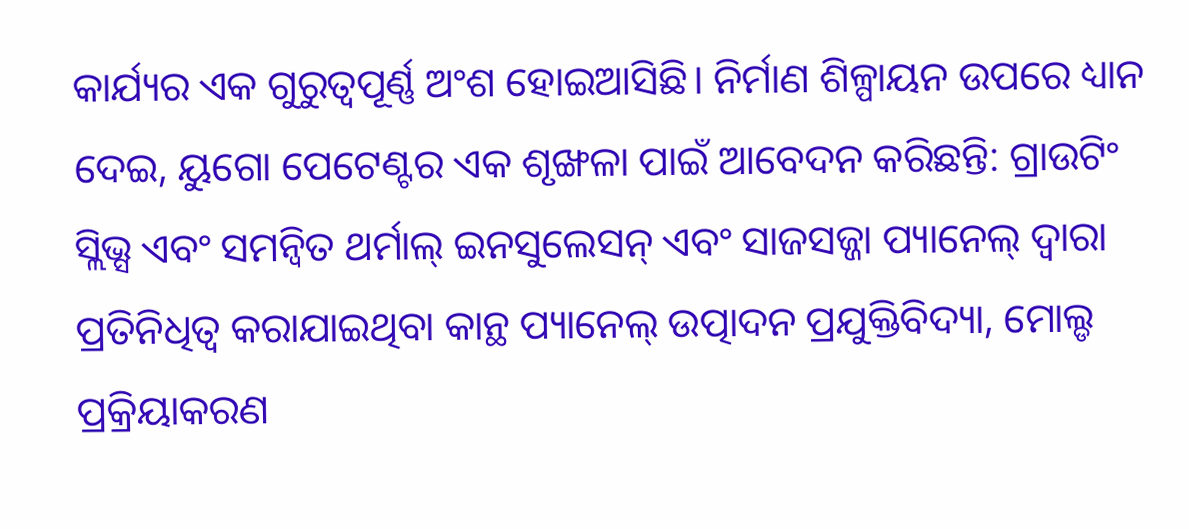କାର୍ଯ୍ୟର ଏକ ଗୁରୁତ୍ୱପୂର୍ଣ୍ଣ ଅଂଶ ହୋଇଆସିଛି। ନିର୍ମାଣ ଶିଳ୍ପାୟନ ଉପରେ ଧ୍ୟାନ ଦେଇ, ୟୁଗୋ ପେଟେଣ୍ଟର ଏକ ଶୃଙ୍ଖଳା ପାଇଁ ଆବେଦନ କରିଛନ୍ତି: ଗ୍ରାଉଟିଂ ସ୍ଲିଭ୍ସ ଏବଂ ସମନ୍ୱିତ ଥର୍ମାଲ୍ ଇନସୁଲେସନ୍ ଏବଂ ସାଜସଜ୍ଜା ପ୍ୟାନେଲ୍ ଦ୍ୱାରା ପ୍ରତିନିଧିତ୍ୱ କରାଯାଇଥିବା କାନ୍ଥ ପ୍ୟାନେଲ୍ ଉତ୍ପାଦନ ପ୍ରଯୁକ୍ତିବିଦ୍ୟା, ମୋଲ୍ଡ ପ୍ରକ୍ରିୟାକରଣ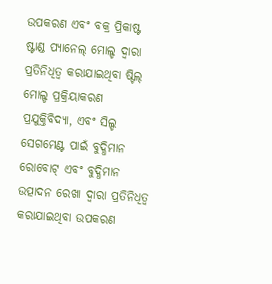ଉପକରଣ ଏବଂ ବକ୍ର ପ୍ରିକାଷ୍ଟ ଷ୍ଟାଣ୍ଡ ପ୍ୟାନେଲ୍ ମୋଲ୍ଡ ଦ୍ୱାରା ପ୍ରତିନିଧିତ୍ୱ କରାଯାଇଥିବା ଷ୍ଟିଲ୍ ମୋଲ୍ଡ ପ୍ରକ୍ରିୟାକରଣ ପ୍ରଯୁକ୍ତିବିଦ୍ୟା, ଏବଂ ସିଲ୍ଡ ସେଗମେଣ୍ଟ ପାଇଁ ବୁଦ୍ଧିମାନ ରୋବୋଟ୍ ଏବଂ ବୁଦ୍ଧିମାନ ଉତ୍ପାଦନ ରେଖା ଦ୍ୱାରା ପ୍ରତିନିଧିତ୍ୱ କରାଯାଇଥିବା ଉପକରଣ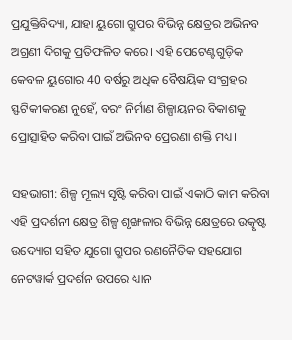ପ୍ରଯୁକ୍ତିବିଦ୍ୟା, ଯାହା ୟୁଗୋ ଗ୍ରୁପର ବିଭିନ୍ନ କ୍ଷେତ୍ରର ଅଭିନବ ଅଗ୍ରଣୀ ଦିଗକୁ ପ୍ରତିଫଳିତ କରେ। ଏହି ପେଟେଣ୍ଟଗୁଡ଼ିକ କେବଳ ୟୁଗୋର 40 ବର୍ଷରୁ ଅଧିକ ବୈଷୟିକ ସଂଗ୍ରହର ସ୍ଫଟିକୀକରଣ ନୁହେଁ, ବରଂ ନିର୍ମାଣ ଶିଳ୍ପାୟନର ବିକାଶକୁ ପ୍ରୋତ୍ସାହିତ କରିବା ପାଇଁ ଅଭିନବ ପ୍ରେରଣା ଶକ୍ତି ମଧ୍ୟ।

ସହଭାଗୀ: ଶିଳ୍ପ ମୂଲ୍ୟ ସୃଷ୍ଟି କରିବା ପାଇଁ ଏକାଠି କାମ କରିବା
ଏହି ପ୍ରଦର୍ଶନୀ କ୍ଷେତ୍ର ଶିଳ୍ପ ଶୃଙ୍ଖଳାର ବିଭିନ୍ନ କ୍ଷେତ୍ରରେ ଉତ୍କୃଷ୍ଟ ଉଦ୍ୟୋଗ ସହିତ ଯୁଗୋ ଗ୍ରୁପର ରଣନୈତିକ ସହଯୋଗ ନେଟୱାର୍କ ପ୍ରଦର୍ଶନ ଉପରେ ଧ୍ୟାନ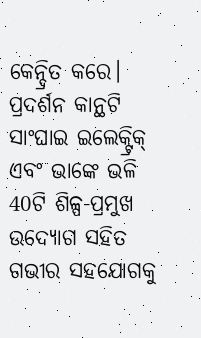କେନ୍ଦ୍ରିତ କରେ। ପ୍ରଦର୍ଶନ କାନ୍ଥଟି ସାଂଘାଇ ଇଲେକ୍ଟ୍ରିକ୍ ଏବଂ ଭାଙ୍କେ ଭଳି 40ଟି ଶିଳ୍ପ-ପ୍ରମୁଖ ଉଦ୍ୟୋଗ ସହିତ ଗଭୀର ସହଯୋଗକୁ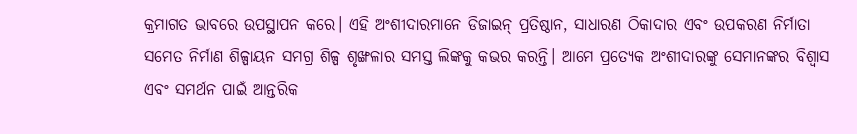କ୍ରମାଗତ ଭାବରେ ଉପସ୍ଥାପନ କରେ। ଏହି ଅଂଶୀଦାରମାନେ ଡିଜାଇନ୍ ପ୍ରତିଷ୍ଠାନ, ସାଧାରଣ ଠିକାଦାର ଏବଂ ଉପକରଣ ନିର୍ମାତା ସମେତ ନିର୍ମାଣ ଶିଳ୍ପାୟନ ସମଗ୍ର ଶିଳ୍ପ ଶୃଙ୍ଖଳାର ସମସ୍ତ ଲିଙ୍କକୁ କଭର କରନ୍ତି। ଆମେ ପ୍ରତ୍ୟେକ ଅଂଶୀଦାରଙ୍କୁ ସେମାନଙ୍କର ବିଶ୍ୱାସ ଏବଂ ସମର୍ଥନ ପାଇଁ ଆନ୍ତରିକ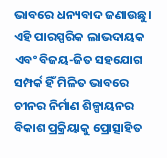ଭାବରେ ଧନ୍ୟବାଦ ଜଣାଉଛୁ। ଏହି ପାରସ୍ପରିକ ଲାଭଦାୟକ ଏବଂ ବିଜୟ-ଜିତ ସହଯୋଗ ସମ୍ପର୍କ ହିଁ ମିଳିତ ଭାବରେ ଚୀନର ନିର୍ମାଣ ଶିଳ୍ପାୟନର ବିକାଶ ପ୍ରକ୍ରିୟାକୁ ପ୍ରୋତ୍ସାହିତ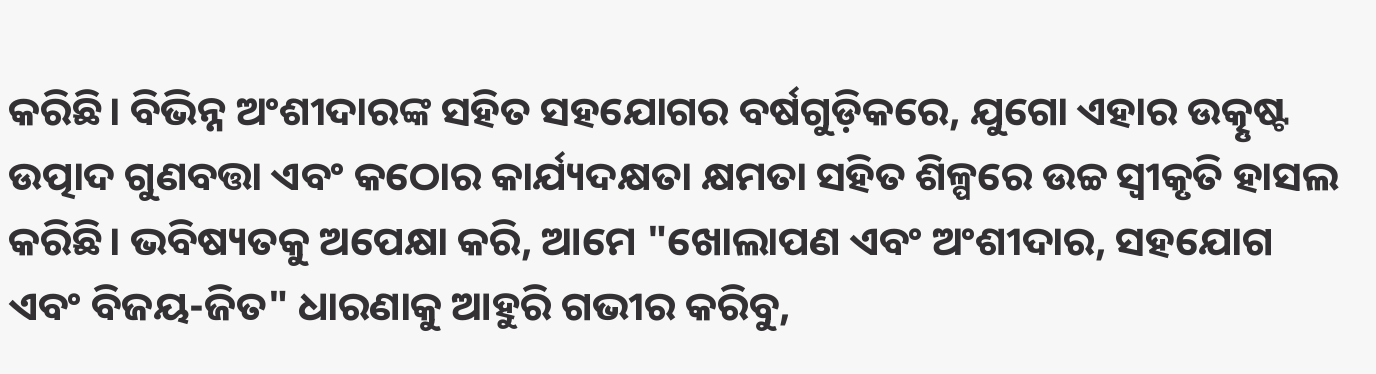କରିଛି। ବିଭିନ୍ନ ଅଂଶୀଦାରଙ୍କ ସହିତ ସହଯୋଗର ବର୍ଷଗୁଡ଼ିକରେ, ଯୁଗୋ ଏହାର ଉତ୍କୃଷ୍ଟ ଉତ୍ପାଦ ଗୁଣବତ୍ତା ଏବଂ କଠୋର କାର୍ଯ୍ୟଦକ୍ଷତା କ୍ଷମତା ସହିତ ଶିଳ୍ପରେ ଉଚ୍ଚ ସ୍ୱୀକୃତି ହାସଲ କରିଛି। ଭବିଷ୍ୟତକୁ ଅପେକ୍ଷା କରି, ଆମେ "ଖୋଲାପଣ ଏବଂ ଅଂଶୀଦାର, ସହଯୋଗ ଏବଂ ବିଜୟ-ଜିତ" ଧାରଣାକୁ ଆହୁରି ଗଭୀର କରିବୁ,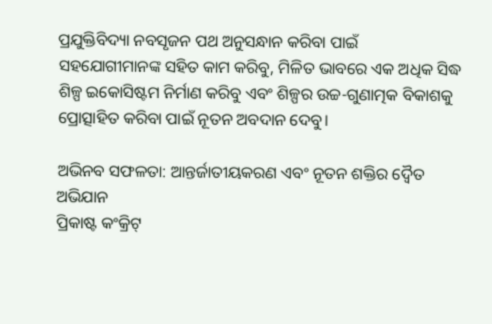ପ୍ରଯୁକ୍ତିବିଦ୍ୟା ନବସୃଜନ ପଥ ଅନୁସନ୍ଧାନ କରିବା ପାଇଁ ସହଯୋଗୀମାନଙ୍କ ସହିତ କାମ କରିବୁ, ମିଳିତ ଭାବରେ ଏକ ଅଧିକ ସିଦ୍ଧ ଶିଳ୍ପ ଇକୋସିଷ୍ଟମ ନିର୍ମାଣ କରିବୁ ଏବଂ ଶିଳ୍ପର ଉଚ୍ଚ-ଗୁଣାତ୍ମକ ବିକାଶକୁ ପ୍ରୋତ୍ସାହିତ କରିବା ପାଇଁ ନୂତନ ଅବଦାନ ଦେବୁ।

ଅଭିନବ ସଫଳତା: ଆନ୍ତର୍ଜାତୀୟକରଣ ଏବଂ ନୂତନ ଶକ୍ତିର ଦ୍ୱୈତ ଅଭିଯାନ
ପ୍ରିକାଷ୍ଟ କଂକ୍ରିଟ୍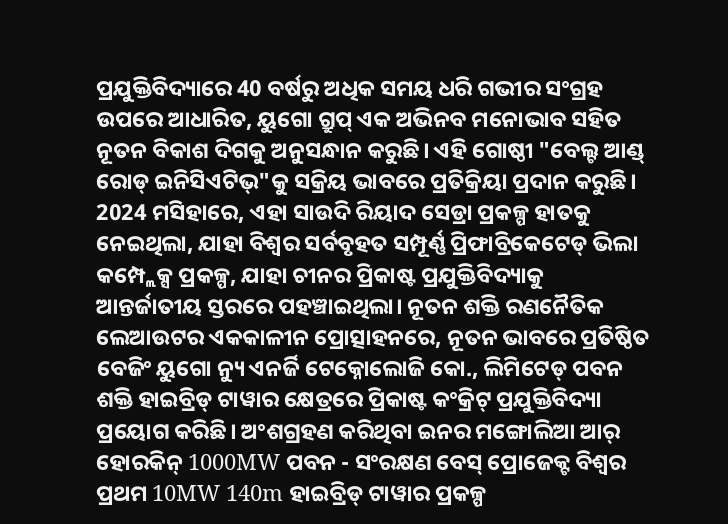ପ୍ରଯୁକ୍ତିବିଦ୍ୟାରେ 40 ବର୍ଷରୁ ଅଧିକ ସମୟ ଧରି ଗଭୀର ସଂଗ୍ରହ ଉପରେ ଆଧାରିତ, ୟୁଗୋ ଗ୍ରୁପ୍ ଏକ ଅଭିନବ ମନୋଭାବ ସହିତ ନୂତନ ବିକାଶ ଦିଗକୁ ଅନୁସନ୍ଧାନ କରୁଛି। ଏହି ଗୋଷ୍ଠୀ "ବେଲ୍ଟ ଆଣ୍ଡ୍ ରୋଡ୍ ଇନିସିଏଟିଭ୍"କୁ ସକ୍ରିୟ ଭାବରେ ପ୍ରତିକ୍ରିୟା ପ୍ରଦାନ କରୁଛି। 2024 ମସିହାରେ, ଏହା ସାଉଦି ରିୟାଦ ସେଡ୍ରା ପ୍ରକଳ୍ପ ହାତକୁ ନେଇଥିଲା, ଯାହା ବିଶ୍ୱର ସର୍ବବୃହତ ସମ୍ପୂର୍ଣ୍ଣ ପ୍ରିଫାବ୍ରିକେଟେଡ୍ ଭିଲା କମ୍ପ୍ଲେକ୍ସ ପ୍ରକଳ୍ପ, ଯାହା ଚୀନର ପ୍ରିକାଷ୍ଟ ପ୍ରଯୁକ୍ତିବିଦ୍ୟାକୁ ଆନ୍ତର୍ଜାତୀୟ ସ୍ତରରେ ପହଞ୍ଚାଇଥିଲା। ନୂତନ ଶକ୍ତି ରଣନୈତିକ ଲେଆଉଟର ଏକକାଳୀନ ପ୍ରୋତ୍ସାହନରେ, ନୂତନ ଭାବରେ ପ୍ରତିଷ୍ଠିତ ବେଜିଂ ୟୁଗୋ ନ୍ୟୁ ଏନର୍ଜି ଟେକ୍ନୋଲୋଜି କୋ., ଲିମିଟେଡ୍ ପବନ ଶକ୍ତି ହାଇବ୍ରିଡ୍ ଟାୱାର କ୍ଷେତ୍ରରେ ପ୍ରିକାଷ୍ଟ କଂକ୍ରିଟ୍ ପ୍ରଯୁକ୍ତିବିଦ୍ୟା ପ୍ରୟୋଗ କରିଛି। ଅଂଶଗ୍ରହଣ କରିଥିବା ଇନର ମଙ୍ଗୋଲିଆ ଆର୍ ହୋରକିନ୍ 1000MW ପବନ - ସଂରକ୍ଷଣ ବେସ୍ ପ୍ରୋଜେକ୍ଟ ବିଶ୍ୱର ପ୍ରଥମ 10MW 140m ହାଇବ୍ରିଡ୍ ଟାୱାର ପ୍ରକଳ୍ପ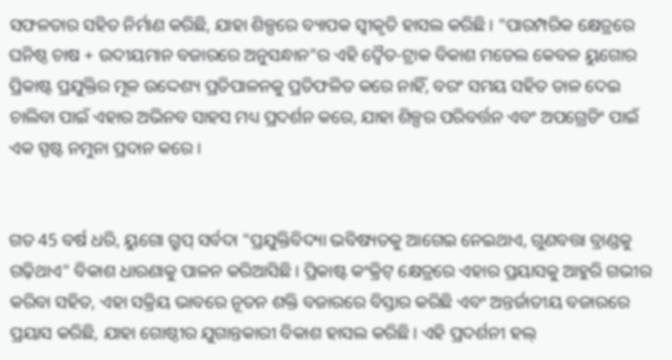ସଫଳତାର ସହିତ ନିର୍ମାଣ କରିଛି, ଯାହା ଶିଳ୍ପରେ ବ୍ୟାପକ ସ୍ୱୀକୃତି ହାସଲ କରିଛି। "ପାରମ୍ପରିକ କ୍ଷେତ୍ରରେ ଘନିଷ୍ଠ ଚାଷ + ଉଦୀୟମାନ ବଜାରରେ ଅନୁସନ୍ଧାନ"ର ଏହି ଦ୍ୱୈତ-ଟ୍ରାକ ବିକାଶ ମଡେଲ କେବଳ ୟୁଗୋର ପ୍ରିକାଷ୍ଟ ପ୍ରଯୁକ୍ତିର ମୂଳ ଉଦ୍ଦେଶ୍ୟ ପ୍ରତିପାଳନକୁ ପ୍ରତିଫଳିତ କରେ ନାହିଁ, ବରଂ ସମୟ ସହିତ ତାଳ ଦେଇ ଚାଲିବା ପାଇଁ ଏହାର ଅଭିନବ ସାହସ ମଧ୍ୟ ପ୍ରଦର୍ଶନ କରେ, ଯାହା ଶିଳ୍ପର ପରିବର୍ତ୍ତନ ଏବଂ ଅପଗ୍ରେଡିଂ ପାଇଁ ଏକ ସ୍ପଷ୍ଟ ନମୁନା ପ୍ରଦାନ କରେ।


ଗତ 45 ବର୍ଷ ଧରି, ୟୁଗୋ ଗ୍ରୁପ୍ ସର୍ବଦା "ପ୍ରଯୁକ୍ତିବିଦ୍ୟା ଭବିଷ୍ୟତକୁ ଆଗେଇ ନେଇଥାଏ, ଗୁଣବତ୍ତା ବ୍ରାଣ୍ଡକୁ ଗଢ଼ିଥାଏ" ବିକାଶ ଧାରଣାକୁ ପାଳନ କରିଆସିଛି। ପ୍ରିକାଷ୍ଟ କଂକ୍ରିଟ୍ କ୍ଷେତ୍ରରେ ଏହାର ପ୍ରୟାସକୁ ଆହୁରି ଗଭୀର କରିବା ସହିତ, ଏହା ସକ୍ରିୟ ଭାବରେ ନୂତନ ଶକ୍ତି ବଜାରରେ ବିସ୍ତାର କରିଛି ଏବଂ ଅନ୍ତର୍ଜାତୀୟ ବଜାରରେ ପ୍ରୟାସ କରିଛି, ଯାହା ଗୋଷ୍ଠୀର ଯୁଗାନ୍ତକାରୀ ବିକାଶ ହାସଲ କରିଛି। ଏହି ପ୍ରଦର୍ଶନୀ ହଲ୍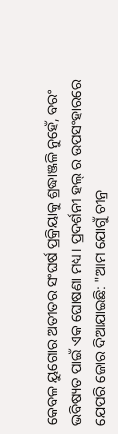କେବଳ ୟୁଗୋର ଅତୀତର ସଂଘର୍ଷ ପ୍ରକ୍ରିୟାକୁ ଶ୍ରଦ୍ଧାଞ୍ଜଳି ନୁହେଁ, ବରଂ ଭବିଷ୍ୟତ ପାଇଁ ଏକ ଘୋଷଣା ମଧ୍ୟ। ପ୍ରଦର୍ଶନୀ ହଲ୍ ର ଉପସଂହାରରେ ଯେପରି ଜୋର ଦିଆଯାଇଛି: "ଆମ ଯୋଗୁଁ ଚୀନ୍ର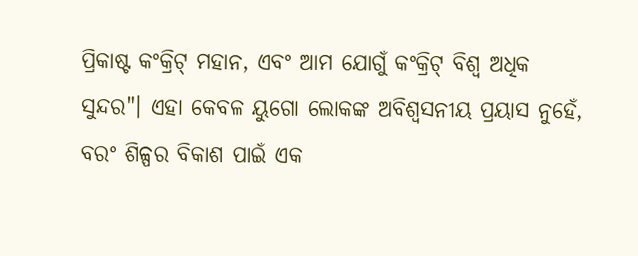ପ୍ରିକାଷ୍ଟ କଂକ୍ରିଟ୍ ମହାନ, ଏବଂ ଆମ ଯୋଗୁଁ କଂକ୍ରିଟ୍ ବିଶ୍ୱ ଅଧିକ ସୁନ୍ଦର"। ଏହା କେବଳ ୟୁଗୋ ଲୋକଙ୍କ ଅବିଶ୍ୱସନୀୟ ପ୍ରୟାସ ନୁହେଁ, ବରଂ ଶିଳ୍ପର ବିକାଶ ପାଇଁ ଏକ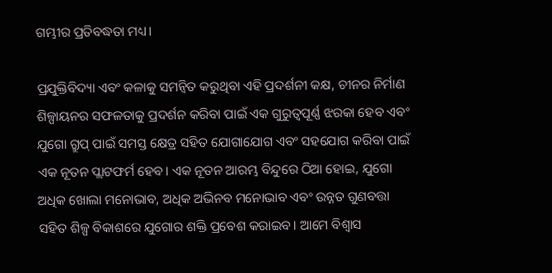ଗମ୍ଭୀର ପ୍ରତିବଦ୍ଧତା ମଧ୍ୟ।

ପ୍ରଯୁକ୍ତିବିଦ୍ୟା ଏବଂ କଳାକୁ ସମନ୍ୱିତ କରୁଥିବା ଏହି ପ୍ରଦର୍ଶନୀ କକ୍ଷ, ଚୀନର ନିର୍ମାଣ ଶିଳ୍ପାୟନର ସଫଳତାକୁ ପ୍ରଦର୍ଶନ କରିବା ପାଇଁ ଏକ ଗୁରୁତ୍ୱପୂର୍ଣ୍ଣ ଝରକା ହେବ ଏବଂ ଯୁଗୋ ଗ୍ରୁପ୍ ପାଇଁ ସମସ୍ତ କ୍ଷେତ୍ର ସହିତ ଯୋଗାଯୋଗ ଏବଂ ସହଯୋଗ କରିବା ପାଇଁ ଏକ ନୂତନ ପ୍ଲାଟଫର୍ମ ହେବ। ଏକ ନୂତନ ଆରମ୍ଭ ବିନ୍ଦୁରେ ଠିଆ ହୋଇ, ଯୁଗୋ ଅଧିକ ଖୋଲା ମନୋଭାବ, ଅଧିକ ଅଭିନବ ମନୋଭାବ ଏବଂ ଉନ୍ନତ ଗୁଣବତ୍ତା ସହିତ ଶିଳ୍ପ ବିକାଶରେ ଯୁଗୋର ଶକ୍ତି ପ୍ରବେଶ କରାଇବ। ଆମେ ବିଶ୍ୱାସ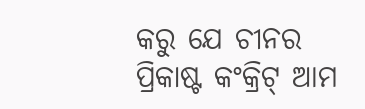କରୁ ଯେ ଚୀନର ପ୍ରିକାଷ୍ଟ କଂକ୍ରିଟ୍ ଆମ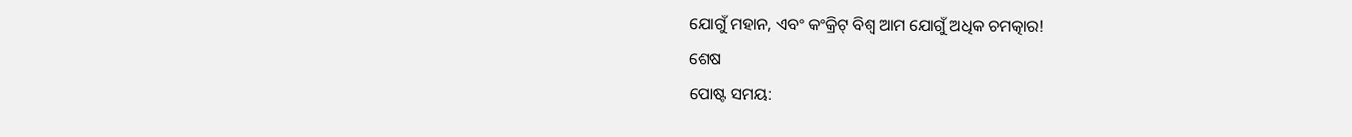ଯୋଗୁଁ ମହାନ, ଏବଂ କଂକ୍ରିଟ୍ ବିଶ୍ୱ ଆମ ଯୋଗୁଁ ଅଧିକ ଚମତ୍କାର!
ଶେଷ
ପୋଷ୍ଟ ସମୟ: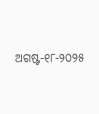ଅଗଷ୍ଟ-୧୮-୨୦୨୫